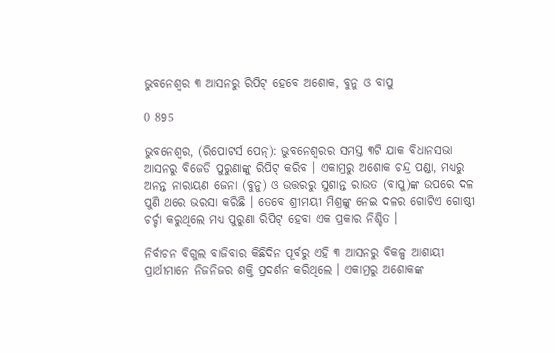ଭୁବନେଶ୍ୱର ୩ ଆସନରୁ ରିପିଟ୍ ହେବେ ଅଶୋକ, ବୁନୁ ଓ ବାପୁ

0 895

ଭୁବନେଶ୍ୱର, (ରିପୋଟର୍ସ ପେନ୍‌): ଭୁବନେଶ୍ୱରର ସମସ୍ତ ୩ଟି ଯାକ ବିଧାନସଭା ଆସନରୁ ବିଜେଡି ପୁରୁଣାଙ୍କୁ ରିପିଟ୍ କରିବ । ଏକାମ୍ରରୁ ଅଶୋକ ଚନ୍ଦ୍ର ପଣ୍ଡା, ମଧ୍ୟରୁ ଅନନ୍ତ ନାରାୟଣ ଜେନା (ବୁନୁ) ଓ ଉତ୍ତରରୁ ସୁଶାନ୍ତ ରାଉତ (ବାପୁ)ଙ୍କ ଉପରେ ଦଳ ପୁଣି ଥରେ ଭରସା କରିଛି । ତେବେ ଶ୍ରୀମୟୀ ମିଶ୍ରଙ୍କୁ ନେଇ ଦଳର ଗୋଟିଏ ଗୋଷ୍ଠୀ ଚର୍ଚ୍ଚା କରୁଥିଲେ ମଧ୍ୟ ପୁରୁଣା ରିପିଟ୍ ହେବା ଏକ ପ୍ରକାର ନିଶ୍ଚିତ ।

ନିର୍ବାଚନ ବିଗୁଲ ବାଜିବାର କିଛିଦିନ ପୂର୍ବରୁ ଏହି ୩ ଆସନରୁ ବିକଳ୍ପ ଆଶାୟୀ ପ୍ରାର୍ଥୀମାନେ ନିଜନିଜର ଶକ୍ତି ପ୍ରଦର୍ଶନ କରିଥିଲେ । ଏକାମ୍ରରୁ ଅଶୋକଙ୍କ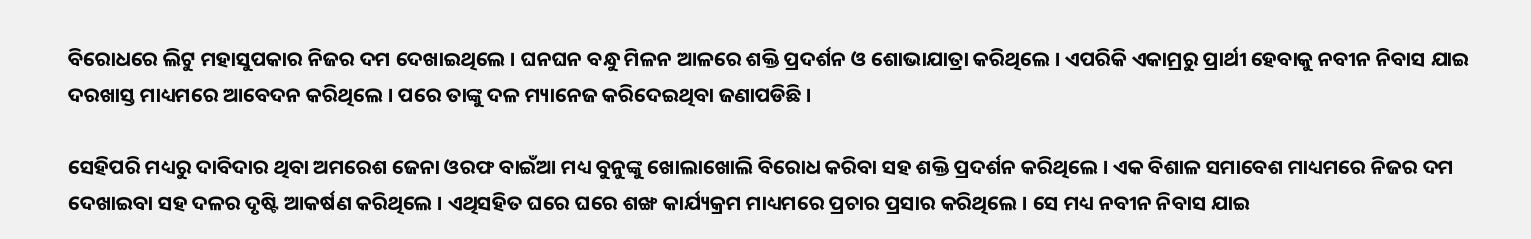ବିରୋଧରେ ଲିଟୁ ମହାସୁପକାର ନିଜର ଦମ ଦେଖାଇଥିଲେ । ଘନଘନ ବନ୍ଧୁ ମିଳନ ଆଳରେ ଶକ୍ତି ପ୍ରଦର୍ଶନ ଓ ଶୋଭାଯାତ୍ରା କରିଥିଲେ । ଏପରିକି ଏକାମ୍ରରୁ ପ୍ରାର୍ଥୀ ହେବାକୁ ନବୀନ ନିବାସ ଯାଇ ଦରଖାସ୍ତ ମାଧ୍ୟମରେ ଆବେଦନ କରିଥିଲେ । ପରେ ତାଙ୍କୁ ଦଳ ମ୍ୟାନେଜ କରିଦେଇଥିବା ଜଣାପଡିଛି ।

ସେହିପରି ମଧ୍ୟରୁ ଦାବିଦାର ଥିବା ଅମରେଶ ଜେନା ଓରଫ ବାଇଁଆ ମଧ୍ୟ ବୁନୁଙ୍କୁ ଖୋଲାଖୋଲି ବିରୋଧ କରିବା ସହ ଶକ୍ତି ପ୍ରଦର୍ଶନ କରିଥିଲେ । ଏକ ବିଶାଳ ସମାବେଶ ମାଧ୍ୟମରେ ନିଜର ଦମ ଦେଖାଇବା ସହ ଦଳର ଦୃଷ୍ଟି ଆକର୍ଷଣ କରିଥିଲେ । ଏଥିସହିତ ଘରେ ଘରେ ଶଙ୍ଖ କାର୍ଯ୍ୟକ୍ରମ ମାଧ୍ୟମରେ ପ୍ରଚାର ପ୍ରସାର କରିଥିଲେ । ସେ ମଧ୍ୟ ନବୀନ ନିବାସ ଯାଇ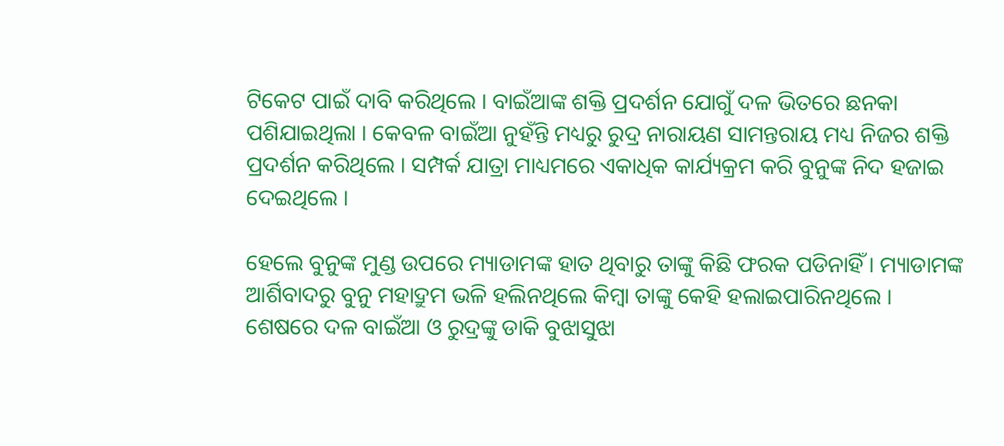ଟିକେଟ ପାଇଁ ଦାବି କରିଥିଲେ । ବାଇଁଆଙ୍କ ଶକ୍ତି ପ୍ରଦର୍ଶନ ଯୋଗୁଁ ଦଳ ଭିତରେ ଛନକା ପଶିଯାଇଥିଲା । କେବଳ ବାଇଁଆ ନୁହଁନ୍ତି ମଧ୍ୟରୁ ରୁଦ୍ର ନାରାୟଣ ସାମନ୍ତରାୟ ମଧ୍ୟ ନିଜର ଶକ୍ତି ପ୍ରଦର୍ଶନ କରିଥିଲେ । ସମ୍ପର୍କ ଯାତ୍ରା ମାଧ୍ୟମରେ ଏକାଧିକ କାର୍ଯ୍ୟକ୍ରମ କରି ବୁନୁଙ୍କ ନିଦ ହଜାଇ ଦେଇଥିଲେ ।

ହେଲେ ବୁନୁଙ୍କ ମୁଣ୍ଡ ଉପରେ ମ୍ୟାଡାମଙ୍କ ହାତ ଥିବାରୁ ତାଙ୍କୁ କିଛି ଫରକ ପଡିନାହିଁ । ମ୍ୟାଡାମଙ୍କ ଆର୍ଶିବାଦରୁ ବୁନୁ ମହାଦ୍ରୁମ ଭଳି ହଲିନଥିଲେ କିମ୍ବା ତାଙ୍କୁ କେହି ହଲାଇପାରିନଥିଲେ । ଶେଷରେ ଦଳ ବାଇଁଆ ଓ ରୁଦ୍ରଙ୍କୁ ଡାକି ବୁଝାସୁଝା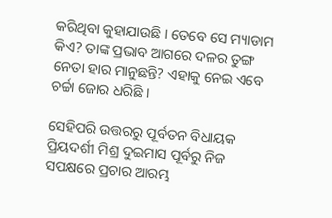କରିଥିବା କୁହାଯାଉଛି । ତେବେ ସେ ମ୍ୟାଡାମ କିଏ? ତାଙ୍କ ପ୍ରଭାବ ଆଗରେ ଦଳର ତୁଙ୍ଗ ନେତା ହାର ମାନୁଛନ୍ତି? ଏହାକୁ ନେଇ ଏବେ ଚର୍ଚ୍ଚା ଜୋର ଧରିଛି ।

ସେହିପରି ଉତ୍ତରରୁ ପୂର୍ବତନ ବିଧାୟକ ପ୍ରିୟଦର୍ଶୀ ମିଶ୍ର ଦୁଇମାସ ପୂର୍ବରୁ ନିଜ ସପକ୍ଷରେ ପ୍ରଚାର ଆରମ୍ଭ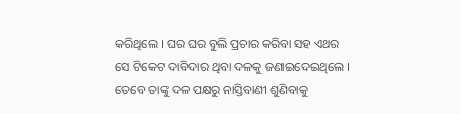କରିଥିଲେ । ଘର ଘର ବୁଲି ପ୍ରଚାର କରିବା ସହ ଏଥର ସେ ଟିକେଟ ଦାବିଦାର ଥିବା ଦଳକୁ ଜଣାଇଦେଇଥିଲେ । ତେବେ ତାଙ୍କୁ ଦଳ ପକ୍ଷରୁ ନାସ୍ତିବାଣୀ ଶୁଣିବାକୁ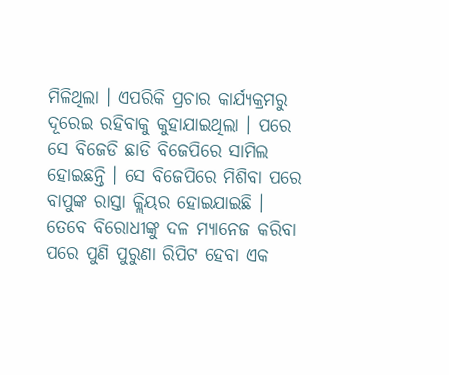ମିଳିଥିଲା । ଏପରିକି ପ୍ରଚାର କାର୍ଯ୍ୟକ୍ରମରୁ ଦୂରେଇ ରହିବାକୁ କୁହାଯାଇଥିଲା । ପରେ ସେ ବିଜେଡି ଛାଡି ବିଜେପିରେ ସାମିଲ ହୋଇଛନ୍ତି । ସେ ବିଜେପିରେ ମିଶିବା ପରେ ବାପୁଙ୍କ ରାସ୍ତା କ୍ଲିୟର ହୋଇଯାଇଛି । ତେବେ ବିରୋଧୀଙ୍କୁ ଦଳ ମ୍ୟାନେଜ କରିବା ପରେ ପୁଣି ପୁରୁଣା ରିପିଟ ହେବା ଏକ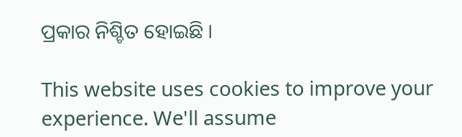ପ୍ରକାର ନିଶ୍ଚିତ ହୋଇଛି ।

This website uses cookies to improve your experience. We'll assume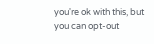you're ok with this, but you can opt-out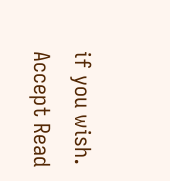if you wish. Accept Read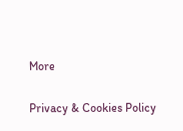More

Privacy & Cookies Policy